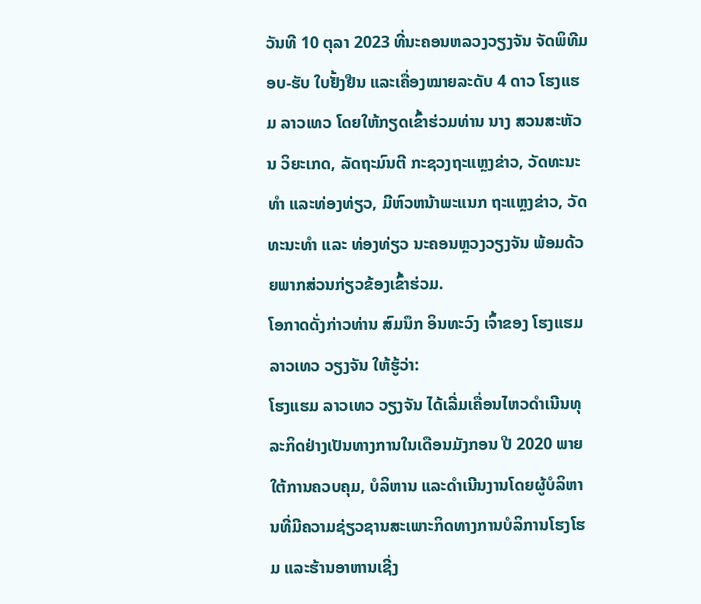ວັນທີ 10 ຕຸລາ 2023 ທີ່ນະຄອນຫລວງວຽງຈັນ ຈັດພິທີມອບ-ຮັບ ໃບຢັ້ງຢືນ ແລະເຄື່ອງໝາຍລະດັບ 4 ດາວ ໂຮງແຮມ ລາວເທວ ໂດຍໃຫ້ກຽດເຂົ້າຮ່ວມທ່ານ ນາງ ສວນສະຫັວນ ວິຍະເກດ, ລັດຖະມົນຕີ ກະຊວງຖະແຫຼງຂ່າວ, ວັດທະນະທຳ ແລະທ່ອງທ່ຽວ, ມີຫົວຫນ້າພະແນກ ຖະແຫຼງຂ່າວ, ວັດທະນະທຳ ແລະ ທ່ອງທ່ຽວ ນະຄອນຫຼວງວຽງຈັນ ພ້ອມດ້ວຍພາກສ່ວນກ່ຽວຂ້ອງເຂົ້າຮ່ວມ.
ໂອກາດດັ່ງກ່າວທ່ານ ສົມນຶກ ອິນທະວົງ ເຈົ້າຂອງ ໂຮງແຮມ ລາວເທວ ວຽງຈັນ ໃຫ້ຮູ້ວ່າ:
ໂຮງແຮມ ລາວເທວ ວຽງຈັນ ໄດ້ເລີ່ມເຄື່ອນໄຫວດຳເນີນທຸລະກິດຢ່າງເປັນທາງການໃນເດືອນມັງກອນ ປີ 2020 ພາຍໃຕ້ການຄວບຄຸມ, ບໍລິຫານ ແລະດຳເນີນງານໂດຍຜູ້ບໍລິຫານທີ່ມີຄວາມຊ່ຽວຊານສະເພາະກິດທາງການບໍລິການໂຮງໂຮມ ແລະຮ້ານອາຫານເຊີ່ງ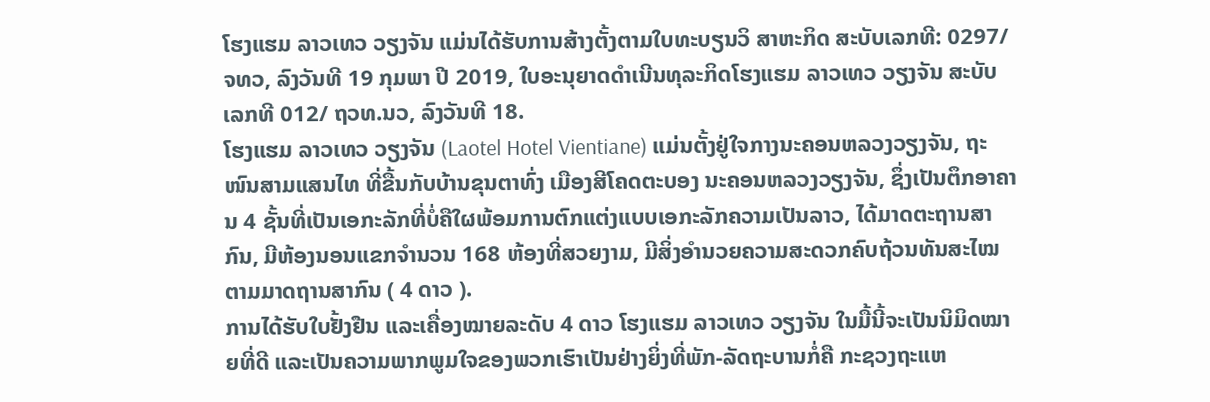ໂຮງແຮມ ລາວເທວ ວຽງຈັນ ແມ່ນໄດ້ຮັບການສ້າງຕັ້ງຕາມໃບທະບຽນວິ ສາຫະກິດ ສະບັບເລກທີ: 0297/ຈທວ, ລົງວັນທີ 19 ກຸມພາ ປີ 2019, ໃບອະນຸຍາດດຳເນີນທຸລະກິດໂຮງແຮມ ລາວເທວ ວຽງຈັນ ສະບັບເລກທີ 012/ ຖວທ.ນວ, ລົງວັນທີ 18.
ໂຮງແຮມ ລາວເທວ ວຽງຈັນ (Laotel Hotel Vientiane) ແມ່ນຕັ້ງຢູ່ໃຈກາງນະຄອນຫລວງວຽງຈັນ, ຖະໜົນສາມແສນໄທ ທີ່ຂື້ນກັບບ້ານຂຸນຕາທົ່ງ ເມືອງສີໂຄດຕະບອງ ນະຄອນຫລວງວຽງຈັນ, ຊຶ່ງເປັນຕຶກອາຄານ 4 ຊັ້ນທີ່ເປັນເອກະລັກທີ່ບໍ່ຄືໃຜພ້ອມການຕົກແຕ່ງແບບເອກະລັກຄວາມເປັນລາວ, ໄດ້ມາດຕະຖານສາກົນ, ມີຫ້ອງນອນແຂກຈໍານວນ 168 ຫ້ອງທີ່ສວຍງາມ, ມີສິ່ງອຳນວຍຄວາມສະດວກຄົບຖ້ວນທັນສະໄໝຕາມມາດຖານສາກົນ ( 4 ດາວ ).
ການໄດ້ຮັບໃບຢັ້ງຢືນ ແລະເຄື່ອງໝາຍລະດັບ 4 ດາວ ໂຮງແຮມ ລາວເທວ ວຽງຈັນ ໃນມື້ນີ້ຈະເປັນນິມິດໝາຍທີ່ດີ ແລະເປັນຄວາມພາກພູມໃຈຂອງພວກເຮົາເປັນຢ່າງຍິ່ງທີ່ພັກ-ລັດຖະບານກໍ່ຄື ກະຊວງຖະແຫ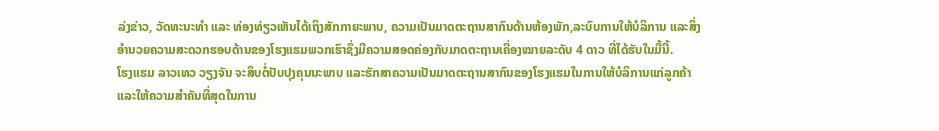ລ່ງຂ່າວ, ວັດທະນະທຳ ແລະ ທ່ອງທ່ຽວເຫັນໄດ້ເຖິງສັກກາຍະພາບ, ຄວາມເປັນມາດຕະຖານສາກົນດ້ານຫ້ອງພັກ,ລະບົບການໃຫ້ບໍລິການ ແລະສິ່ງອຳນວຍຄວາມສະດວກຮອບດ້ານຂອງໂຮງແຮມພວກເຮົາຊຶ່ງມີຄວາມສອດຄ່ອງກັບມາດຕະຖານເຄື່ອງໝາຍລະດັບ 4 ດາວ ທີ່ໄດ້ຮັບໃນມື້ນີ້.
ໂຮງແຮມ ລາວເທວ ວຽງຈັນ ຈະສຶບຕໍ່ປັບປຸງຄຸນນະພາບ ແລະຮັກສາຄວາມເປັນມາດຕະຖານສາກົນຂອງໂຮງແຮມໃນການໃຫ້ບໍລິການແກ່ລູກຄ້າ ແລະໃຫ້ຄວາມສໍາຄັນທີ່ສຸດໃນການ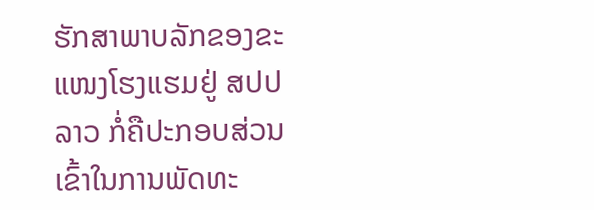ຮັກສາພາບລັກຂອງຂະແໜງໂຮງແຮມຢູ່ ສປປ ລາວ ກໍ່ຄືປະກອບສ່ວນເຂົ້າໃນການພັດທະ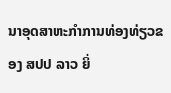ນາອຸດສາຫະກຳການທ່ອງທ່ຽວຂອງ ສປປ ລາວ ຍິ່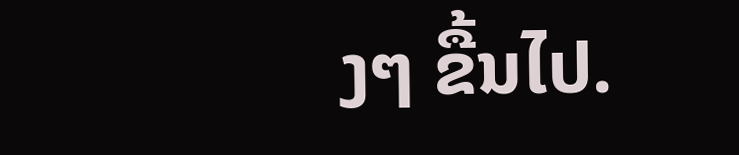ງໆ ຂື້ນໄປ.